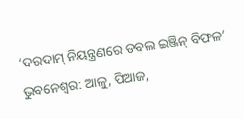‘ଦରଦାମ୍ ନିୟନ୍ତ୍ରଣରେ ଡବଲ ଇଞ୍ଜିନ୍ ବିଫଳ’
ଭୁବନେଶ୍ୱର: ଆଳୁ, ପିଆଜ,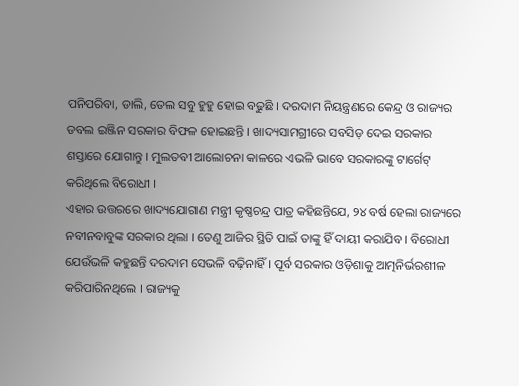ପନିପରିବା, ଡାଲି, ତେଲ ସବୁ ହୁହୁ ହୋଇ ବଢୁଛି । ଦରଦାମ ନିୟନ୍ତ୍ରଣରେ କେନ୍ଦ୍ର ଓ ରାଜ୍ୟର ଡବଲ ଇଞ୍ଜିନ ସରକାର ବିଫଳ ହୋଇଛନ୍ତି । ଖାଦ୍ୟସାମଗ୍ରୀରେ ସବସିଡ଼ ଦେଇ ସରକାର ଶସ୍ତାରେ ଯୋଗାନ୍ତୁ । ମୁଲତବୀ ଆଲୋଚନା କାଳରେ ଏଭଳି ଭାବେ ସରକାରଙ୍କୁ ଟାର୍ଗେଟ୍ କରିଥିଲେ ବିରୋଧୀ ।
ଏହାର ଉତ୍ତରରେ ଖାଦ୍ୟଯୋଗାଣ ମନ୍ତ୍ରୀ କୃଷ୍ଣଚନ୍ଦ୍ର ପାତ୍ର କହିଛନ୍ତିଯେ, ୨୪ ବର୍ଷ ହେଲା ରାଜ୍ୟରେ ନବୀନବାବୁଙ୍କ ସରକାର ଥିଲା । ତେଣୁ ଆଜିର ସ୍ଥିତି ପାଇଁ ତାଙ୍କୁ ହିଁ ଦାୟୀ କରାଯିବ । ବିରୋଧୀ ଯେଉଁଭଳି କହୁଛନ୍ତି ଦରଦାମ ସେଭଳି ବଢ଼ିନାହିଁ । ପୂର୍ବ ସରକାର ଓଡ଼ିଶାକୁ ଆତ୍ମନିର୍ଭରଶୀଳ କରିପାରିନଥିଲେ । ରାଜ୍ୟକୁ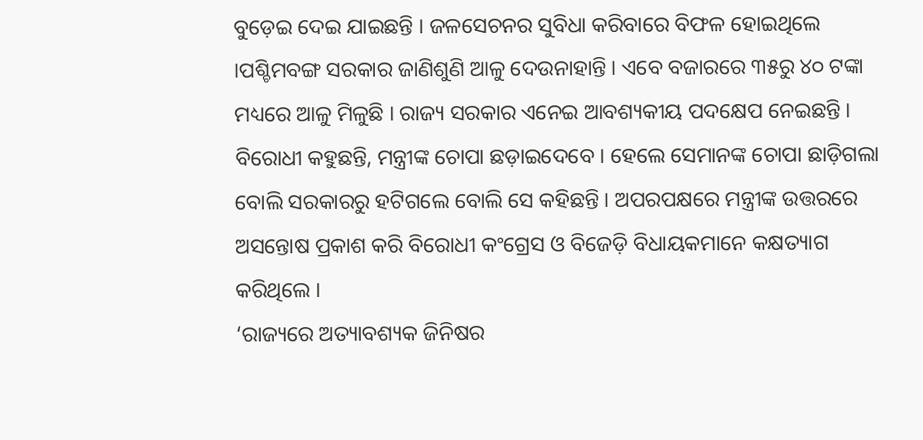ବୁଡ଼େଇ ଦେଇ ଯାଇଛନ୍ତି । ଜଳସେଚନର ସୁବିଧା କରିବାରେ ବିଫଳ ହୋଇଥିଲେ ।ପଶ୍ଚିମବଙ୍ଗ ସରକାର ଜାଣିଶୁଣି ଆଳୁ ଦେଉନାହାନ୍ତି । ଏବେ ବଜାରରେ ୩୫ରୁ ୪୦ ଟଙ୍କା ମଧ୍ୟରେ ଆଳୁ ମିଳୁଛି । ରାଜ୍ୟ ସରକାର ଏନେଇ ଆବଶ୍ୟକୀୟ ପଦକ୍ଷେପ ନେଇଛନ୍ତି । ବିରୋଧୀ କହୁଛନ୍ତି, ମନ୍ତ୍ରୀଙ୍କ ଚୋପା ଛଡ଼ାଇଦେବେ । ହେଲେ ସେମାନଙ୍କ ଚୋପା ଛାଡ଼ିଗଲା ବୋଲି ସରକାରରୁ ହଟିଗଲେ ବୋଲି ସେ କହିଛନ୍ତି । ଅପରପକ୍ଷରେ ମନ୍ତ୍ରୀଙ୍କ ଉତ୍ତରରେ ଅସନ୍ତୋଷ ପ୍ରକାଶ କରି ବିରୋଧୀ କଂଗ୍ରେସ ଓ ବିଜେଡ଼ି ବିଧାୟକମାନେ କକ୍ଷତ୍ୟାଗ କରିଥିଲେ ।
‘ରାଜ୍ୟରେ ଅତ୍ୟାବଶ୍ୟକ ଜିନିଷର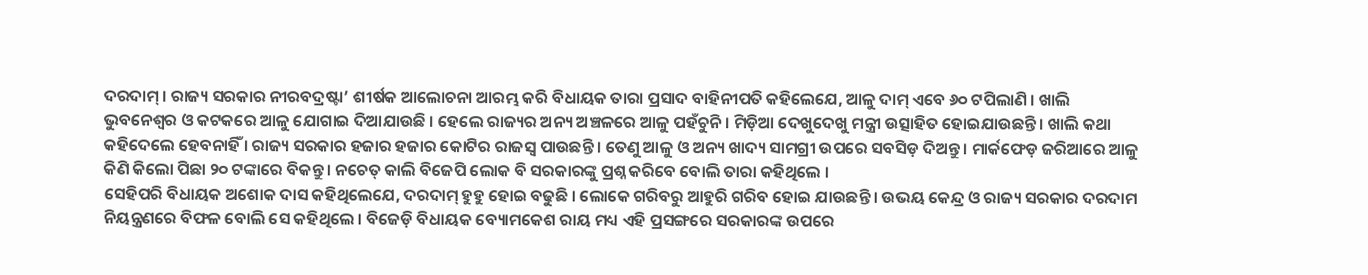ଦରଦାମ୍ । ରାଜ୍ୟ ସରକାର ନୀରବଦ୍ରଷ୍ଟା’ ଶୀର୍ଷକ ଆଲୋଚନା ଆରମ୍ଭ କରି ବିଧାୟକ ତାରା ପ୍ରସାଦ ବାହିନୀପତି କହିଲେଯେ, ଆଳୁ ଦାମ୍ ଏବେ ୬୦ ଟପିଲାଣି । ଖାଲି ଭୁବନେଶ୍ୱର ଓ କଟକରେ ଆଳୁ ଯୋଗାଇ ଦିଆଯାଉଛି । ହେଲେ ରାଜ୍ୟର ଅନ୍ୟ ଅଞ୍ଚଳରେ ଆଳୁ ପହଁଚୁନି । ମିଡ଼ିଆ ଦେଖୁଦେଖୁ ମନ୍ତ୍ରୀ ଉତ୍ସାହିତ ହୋଇଯାଉଛନ୍ତି । ଖାଲି କଥା କହିଦେଲେ ହେବନାହିଁ । ରାଜ୍ୟ ସରକାର ହଜାର ହଜାର କୋଟିର ରାଜସ୍ୱ ପାଉଛନ୍ତି । ତେଣୁ ଆଳୁ ଓ ଅନ୍ୟ ଖାଦ୍ୟ ସାମଗ୍ରୀ ଉପରେ ସବସିଡ଼ ଦିଅନ୍ତୁ । ମାର୍କଫେଡ଼ ଜରିଆରେ ଆଳୁ କିଣି କିଲୋ ପିଛା ୨୦ ଟଙ୍କାରେ ବିକନ୍ତୁ । ନଚେତ୍ କାଲି ବିଜେପି ଲୋକ ବି ସରକାରଙ୍କୁ ପ୍ରଶ୍ନ କରିବେ ବୋଲି ତାରା କହିଥିଲେ ।
ସେହିପରି ବିଧାୟକ ଅଶୋକ ଦାସ କହିଥିଲେଯେ, ଦରଦାମ୍ ହୁହୁ ହୋଇ ବଢୁଛି । ଲୋକେ ଗରିବରୁ ଆହୁରି ଗରିବ ହୋଇ ଯାଉଛନ୍ତି । ଉଭୟ କେନ୍ଦ୍ର ଓ ରାଜ୍ୟ ସରକାର ଦରଦାମ ନିୟନ୍ତ୍ରଣରେ ବିଫଳ ବୋଲି ସେ କହିଥିଲେ । ବିଜେଡ଼ି ବିଧାୟକ ବ୍ୟୋମକେଶ ରାୟ ମଧ୍ୟ ଏହି ପ୍ରସଙ୍ଗରେ ସରକାରଙ୍କ ଉପରେ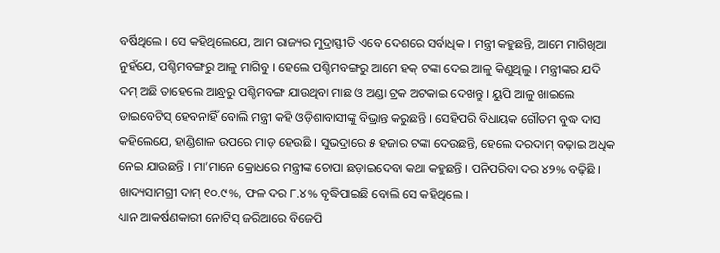ବର୍ଷିଥିଲେ । ସେ କହିଥିଲେଯେ, ଆମ ରାଜ୍ୟର ମୁଦ୍ରାସ୍ଫୀତି ଏବେ ଦେଶରେ ସର୍ବାଧିକ । ମନ୍ତ୍ରୀ କହୁଛନ୍ତି, ଆମେ ମାଗିଖିଆ ନୁହଁଯେ, ପଶ୍ଚିମବଙ୍ଗରୁ ଆଳୁ ମାଗିବୁ । ହେଲେ ପଶ୍ଚିମବଙ୍ଗରୁ ଆମେ ହକ୍ ଟଙ୍କା ଦେଇ ଆଳୁ କିଣୁଥିଲୁ । ମନ୍ତ୍ରୀଙ୍କର ଯଦି ଦମ୍ ଅଛି ତାହେଲେ ଆନ୍ଧ୍ରରୁ ପଶ୍ଚିମବଙ୍ଗ ଯାଉଥିବା ମାଛ ଓ ଅଣ୍ଡା ଟ୍ରକ ଅଟକାଇ ଦେଖନ୍ତୁ । ୟୁପି ଆଳୁ ଖାଇଲେ ଡାଇବେଟିସ୍ ହେବନାହିଁ ବୋଲି ମନ୍ତ୍ରୀ କହି ଓଡ଼ିଶାବାସୀଙ୍କୁ ବିଭ୍ରାନ୍ତ କରୁଛନ୍ତି । ସେହିପରି ବିଧାୟକ ଗୌତମ ବୁଦ୍ଧ ଦାସ କହିଲେଯେ, ହାଣ୍ଡିଶାଳ ଉପରେ ମାଡ଼ ହେଉଛି । ସୁଭଦ୍ରାରେ ୫ ହଜାର ଟଙ୍କା ଦେଉଛନ୍ତି, ହେଲେ ଦରଦାମ୍ ବଢ଼ାଇ ଅଧିକ ନେଇ ଯାଉଛନ୍ତି । ମା’ମାନେ କ୍ରୋଧରେ ମନ୍ତ୍ରୀଙ୍କ ଚୋପା ଛଡ଼ାଇଦେବା କଥା କହୁଛନ୍ତି । ପନିପରିବା ଦର ୪୨% ବଢ଼ିଛି । ଖାଦ୍ୟସାମଗ୍ରୀ ଦାମ୍ ୧୦.୯%, ଫଳ ଦର ୮.୪% ବୃଦ୍ଧିପାଇଛି ବୋଲି ସେ କହିଥିଲେ ।
ଧ୍ୟାନ ଆକର୍ଷଣକାରୀ ନୋଟିସ୍ ଜରିଆରେ ବିଜେପି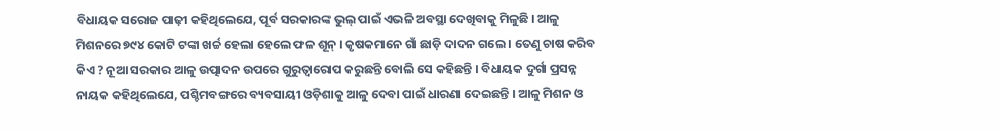ବିଧାୟକ ସରୋଜ ପାଢ଼ୀ କହିଥିଲେଯେ, ପୂର୍ବ ସରକାରଙ୍କ ଭୁଲ୍ ପାଇଁ ଏଭଳି ଅବସ୍ଥା ଦେଖିବାକୁ ମିଳୁଛି । ଆଳୁ ମିଶନରେ ୭୯୪ କୋଟି ଟଙ୍କା ଖର୍ଚ୍ଚ ହେଲା ହେଲେ ଫଳ ଶୂନ୍ । କୃଷକମାନେ ଗାଁ ଛାଡ଼ି ଦାଦନ ଗଲେ । ତେଣୁ ଚାଷ କରିବ କିଏ ? ନୂଆ ସରକାର ଆଳୁ ଉତ୍ପାଦନ ଉପରେ ଗୁରୁତ୍ୱାରୋପ କରୁଛନ୍ତି ବୋଲି ସେ କହିଛନ୍ତି । ବିଧାୟକ ଦୁର୍ଗା ପ୍ରସନ୍ନ ନାୟକ କହିଥିଲେଯେ, ପଶ୍ଚିମବଙ୍ଗରେ ବ୍ୟବସାୟୀ ଓଡ଼ିଶାକୁ ଆଳୁ ଦେବା ପାଇଁ ଧାରଣା ଦେଇଛନ୍ତି । ଆଳୁ ମିଶନ ଓ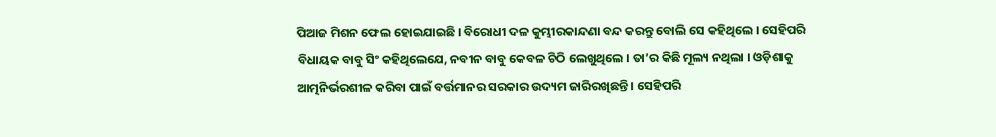ପିଆଜ ମିଶନ ଫେଲ ହୋଇଯାଇଛି । ବିରୋଧୀ ଦଳ କୁମ୍ଭୀରକାନ୍ଦଣା ବନ୍ଦ କରନ୍ତୁ ବୋଲି ସେ କହିଥିଲେ । ସେହିପରି ବିଧାୟକ ବାବୁ ସିଂ କହିଥିଲେଯେ, ନବୀନ ବାବୁ କେବଳ ଚିଠି ଲେଖୁଥିଲେ । ତା’ର କିଛି ମୂଲ୍ୟ ନଥିଲା । ଓଡ଼ିଶାକୁ ଆତ୍ମନିର୍ଭରଶୀଳ କରିବା ପାଇଁ ବର୍ତ୍ତମାନର ସରକାର ଉଦ୍ୟମ ଜାରିରଖିଛନ୍ତି । ସେହିପରି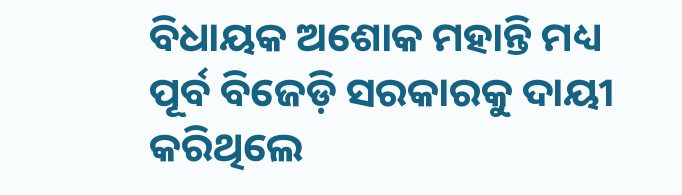ବିଧାୟକ ଅଶୋକ ମହାନ୍ତି ମଧ୍ୟ ପୂର୍ବ ବିଜେଡ଼ି ସରକାରକୁ ଦାୟୀ କରିଥିଲେ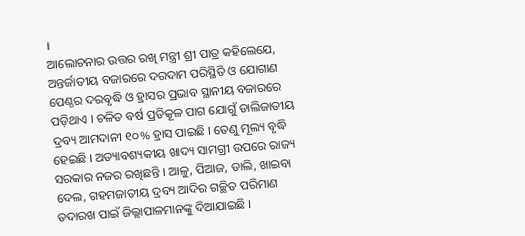।
ଆଲୋଚନାର ଉତ୍ତର ରଖି ମନ୍ତ୍ରୀ ଶ୍ରୀ ପାତ୍ର କହିଲେଯେ, ଅନ୍ତର୍ଜାତୀୟ ବଜାରରେ ଦରଦାମ ପରିସ୍ଥିତି ଓ ଯୋଗାଣ ପେଣ୍ଠର ଦରବୃଦ୍ଧି ଓ ହ୍ରାସର ପ୍ରଭାବ ସ୍ଥାନୀୟ ବଜାରରେ ପଡ଼ିଥାଏ । ଚଳିତ ବର୍ଷ ପ୍ରତିକୂଳ ପାଗ ଯୋଗୁଁ ଡାଲିଜାତୀୟ ଦ୍ରବ୍ୟ ଆମଦାନୀ ୧୦% ହ୍ରାସ ପାଇଛି । ତେଣୁ ମୂଲ୍ୟ ବୃଦ୍ଧି ହେଇଛି । ଅତ୍ୟାବଶ୍ୟକୀୟ ଖାଦ୍ୟ ସାମଗ୍ରୀ ଉପରେ ରାଜ୍ୟ ସରକାର ନଜର ରଖିଛନ୍ତି । ଆଳୁ, ପିଆଜ, ଡାଲି, ଖାଇବା ଦେଲ, ଗହମଜାତୀୟ ଦ୍ରବ୍ୟ ଆଦିର ଗଚ୍ଛିତ ପରିମାଣ ତଦାରଖ ପାଇଁ ଜିଲ୍ଲାପାଳମାନଙ୍କୁ ଦିଆଯାଇଛି ।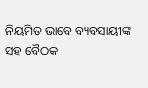ନିୟମିତ ଭାବେ ବ୍ୟବସାୟୀଙ୍କ ସହ ବୈଠକ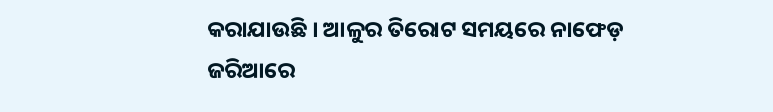କରାଯାଉଛି । ଆଳୁର ତିରୋଟ ସମୟରେ ନାଫେଡ଼ ଜରିଆରେ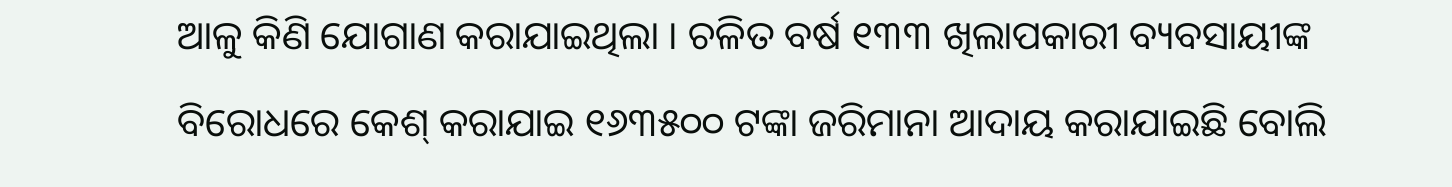ଆଳୁ କିଣି ଯୋଗାଣ କରାଯାଇଥିଲା । ଚଳିତ ବର୍ଷ ୧୩୩ ଖିଲାପକାରୀ ବ୍ୟବସାୟୀଙ୍କ ବିରୋଧରେ କେଶ୍ କରାଯାଇ ୧୬୩୫୦୦ ଟଙ୍କା ଜରିମାନା ଆଦାୟ କରାଯାଇଛି ବୋଲି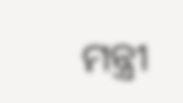ମନ୍ତ୍ରୀ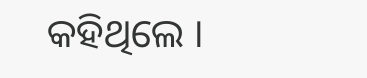କହିଥିଲେ ।